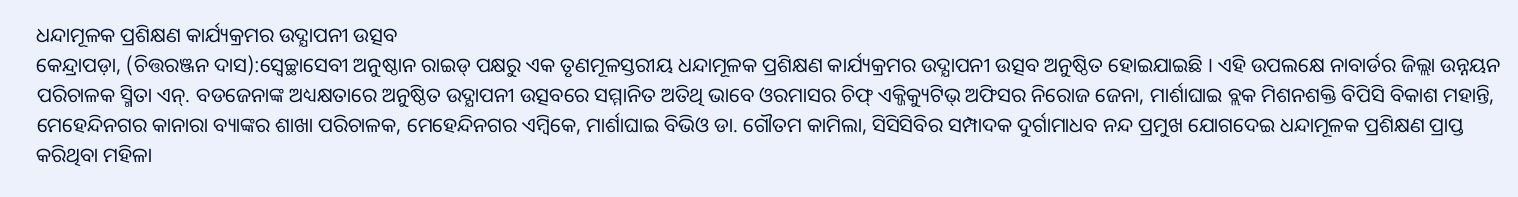ଧନ୍ଦାମୂଳକ ପ୍ରଶିକ୍ଷଣ କାର୍ଯ୍ୟକ୍ରମର ଉଦ୍ଯାପନୀ ଉତ୍ସବ
କେନ୍ଦ୍ରାପଡ଼ା, (ଚିତ୍ତରଞ୍ଜନ ଦାସ):ସ୍ୱେଚ୍ଛାସେବୀ ଅନୁଷ୍ଠାନ ରାଇଡ୍ ପକ୍ଷରୁ ଏକ ତୃଣମୂଳସ୍ତରୀୟ ଧନ୍ଦାମୂଳକ ପ୍ରଶିକ୍ଷଣ କାର୍ଯ୍ୟକ୍ରମର ଉଦ୍ଯାପନୀ ଉତ୍ସବ ଅନୁଷ୍ଠିତ ହୋଇଯାଇଛି । ଏହି ଉପଲକ୍ଷେ ନାବାର୍ଡର ଜିଲ୍ଲା ଉନ୍ନୟନ ପରିଚାଳକ ସ୍ମିତା ଏନ୍. ବଡଜେନାଙ୍କ ଅଧ୍ୟକ୍ଷତାରେ ଅନୁଷ୍ଠିତ ଉଦ୍ଯାପନୀ ଉତ୍ସବରେ ସମ୍ମାନିତ ଅତିଥି ଭାବେ ଓରମାସର ଚିଫ୍ ଏକ୍ଜିକ୍ୟୁଟିଭ୍ ଅଫିସର ନିରୋଜ ଜେନା, ମାର୍ଶାଘାଇ ବ୍ଲକ ମିଶନଶକ୍ତି ବିପିସି ବିକାଶ ମହାନ୍ତି, ମେହେନ୍ଦିନଗର କାନାରା ବ୍ୟାଙ୍କର ଶାଖା ପରିଚାଳକ, ମେହେନ୍ଦିନଗର ଏମ୍ବିକେ, ମାର୍ଶାଘାଇ ବିଭିଓ ଡା. ଗୌତମ କାମିଲା, ସିସିସିବିର ସମ୍ପାଦକ ଦୁର୍ଗାମାଧବ ନନ୍ଦ ପ୍ରମୁଖ ଯୋଗଦେଇ ଧନ୍ଦାମୂଳକ ପ୍ରଶିକ୍ଷଣ ପ୍ରାପ୍ତ କରିଥିବା ମହିଳା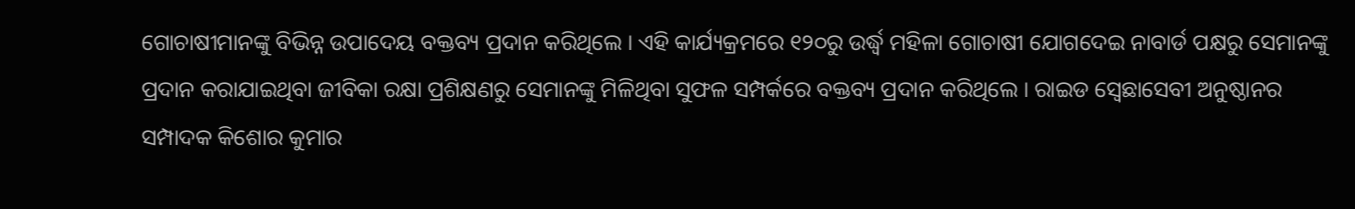ଗୋଚାଷୀମାନଙ୍କୁ ବିଭିନ୍ନ ଉପାଦେୟ ବକ୍ତବ୍ୟ ପ୍ରଦାନ କରିଥିଲେ । ଏହି କାର୍ଯ୍ୟକ୍ରମରେ ୧୨୦ରୁ ଉର୍ଦ୍ଧ୍ୱ ମହିଳା ଗୋଚାଷୀ ଯୋଗଦେଇ ନାବାର୍ଡ ପକ୍ଷରୁ ସେମାନଙ୍କୁ ପ୍ରଦାନ କରାଯାଇଥିବା ଜୀବିକା ରକ୍ଷା ପ୍ରଶିକ୍ଷଣରୁ ସେମାନଙ୍କୁ ମିଳିଥିବା ସୁଫଳ ସମ୍ପର୍କରେ ବକ୍ତବ୍ୟ ପ୍ରଦାନ କରିଥିଲେ । ରାଇଡ ସ୍ୱେଛାସେବୀ ଅନୁଷ୍ଠାନର ସମ୍ପାଦକ କିଶୋର କୁମାର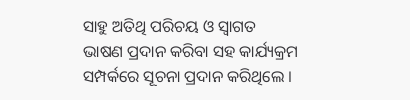ସାହୁ ଅତିଥି ପରିଚୟ ଓ ସ୍ୱାଗତ ଭାଷଣ ପ୍ରଦାନ କରିବା ସହ କାର୍ଯ୍ୟକ୍ରମ ସମ୍ପର୍କରେ ସୂଚନା ପ୍ରଦାନ କରିଥିଲେ ।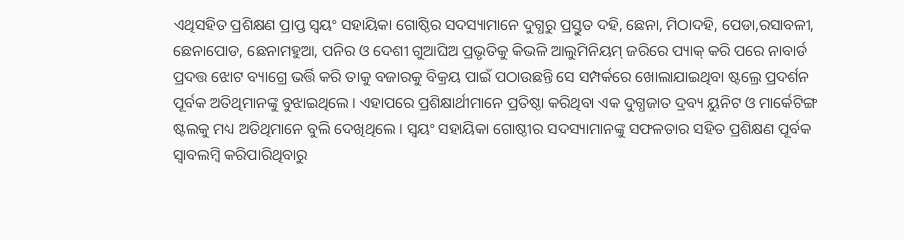ଏଥିସହିତ ପ୍ରଶିକ୍ଷଣ ପ୍ରାପ୍ତ ସ୍ୱୟଂ ସହାୟିକା ଗୋଷ୍ଠିର ସଦସ୍ୟାମାନେ ଦୁଗ୍ଧରୁ ପ୍ରସ୍ତୁତ ଦହି, ଛେନା, ମିଠାଦହି, ପେଡା,ରସାବଳୀ, ଛେନାପୋଡ, ଛେନାମହୁଆ, ପନିର ଓ ଦେଶୀ ଗୁଆଘିଅ ପ୍ରଭୃତିକୁ କିଭଳି ଆଲୁମିନିୟମ୍ ଜରିରେ ପ୍ୟାକ୍ କରି ପରେ ନାବାର୍ଡ ପ୍ରଦତ୍ତ ଝୋଟ ବ୍ୟାଗ୍ରେ ଭର୍ତ୍ତି କରି ତାକୁ ବଜାରକୁ ବିକ୍ରୟ ପାଇଁ ପଠାଉଛନ୍ତି ସେ ସମ୍ପର୍କରେ ଖୋଲାଯାଇଥିବା ଷ୍ଟଲ୍ରେ ପ୍ରଦର୍ଶନ ପୂର୍ବକ ଅତିଥିମାନଙ୍କୁ ବୁଝାଇଥିଲେ । ଏହାପରେ ପ୍ରଶିକ୍ଷାର୍ଥୀମାନେ ପ୍ରତିଷ୍ଠା କରିଥିବା ଏକ ଦୁଗ୍ଧଜାତ ଦ୍ରବ୍ୟ ୟୁନିଟ ଓ ମାର୍କେଟିଙ୍ଗ ଷ୍ଟଲକୁ ମଧ୍ୟ ଅତିଥିମାନେ ବୁଲି ଦେଖିଥିଲେ । ସ୍ୱୟଂ ସହାୟିକା ଗୋଷ୍ଠୀର ସଦସ୍ୟାମାନଙ୍କୁ ସଫଳତାର ସହିତ ପ୍ରଶିକ୍ଷଣ ପୂର୍ବକ ସ୍ୱାବଲମ୍ବି କରିପାରିଥିବାରୁ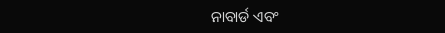ନାବାର୍ଡ ଏବଂ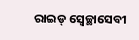ରାଇଡ୍ ସ୍ୱେଚ୍ଛାସେବୀ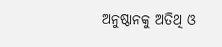ଅନୁଷ୍ଠାନକୁ ଅତିଥି ଓ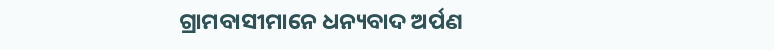ଗ୍ରାମବାସୀମାନେ ଧନ୍ୟବାଦ ଅର୍ପଣ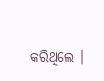କରିଥିଲେ ।